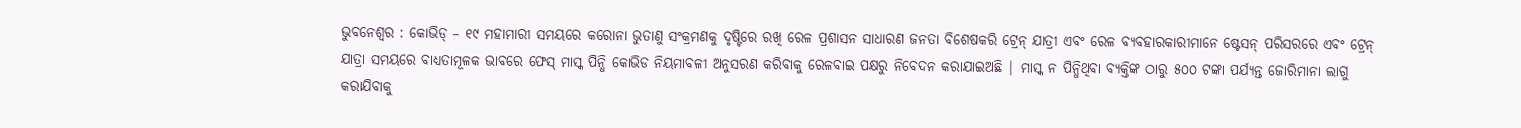ଭୁବନେଶ୍ୱର : କୋଭିଡ୍ – ୧୯ ମହାମାରୀ ସମୟରେ କରୋନା ଭୁତାଣୁ ସଂକ୍ରମଣକୁ ଦୃଷ୍ଟିରେ ରଖି ରେଳ ପ୍ରଶାସନ ସାଧାରଣ ଜନତା ବିଶେଷକରି ଟ୍ରେନ୍ ଯାତ୍ରୀ ଏବଂ ରେଳ ବ୍ୟବହାରକାରୀମାନେ ଷ୍ଟେସନ୍ ପରିସରରେ ଏବଂ ଟ୍ରେନ୍ ଯାତ୍ରା ସମୟରେ ବାଧ୍ୟତାମୂଳକ ଭାବରେ ଫେସ୍ ମାସ୍କ ପିନ୍ଧି କୋଭିଡ ନିୟମାବଳୀ ଅନୁସରଣ କରିବାକୁ ରେଳବାଇ ପକ୍ଷରୁ ନିବେଦନ କରାଯାଇଅଛି | ମାସ୍କ ନ ପିନ୍ଧିଥିବା ବ୍ୟକ୍ତିଙ୍କ ଠାରୁ ୫୦୦ ଟଙ୍କା ପର୍ଯ୍ୟନ୍ତ ଜୋରିମାନା ଲାଗୁ କରାଯିବାକୁ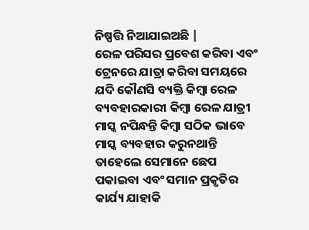ନିଷ୍ପତ୍ତି ନିଆଯାଇଅଛି |
ରେଳ ପରିସର ପ୍ରବେଶ କରିବା ଏବଂ ଟ୍ରେନରେ ଯାତ୍ରା କରିବା ସମୟରେ ଯଦି କୌଣସି ବ୍ୟକ୍ତି କିମ୍ବା ରେଳ ବ୍ୟବହାରକାରୀ କିମ୍ବା ରେଳ ଯାତ୍ରୀ ମାସ୍କ ନପିନ୍ଧନ୍ତି କିମ୍ବା ସଠିକ ଭାବେ ମାସ୍କ ବ୍ୟବହାର କରୁନଥାନ୍ତି ତାହେଲେ ସେମାନେ ଛେପ ପକାଇବା ଏବଂ ସମାନ ପ୍ରକୃତିର କାର୍ଯ୍ୟ ଯାହାକି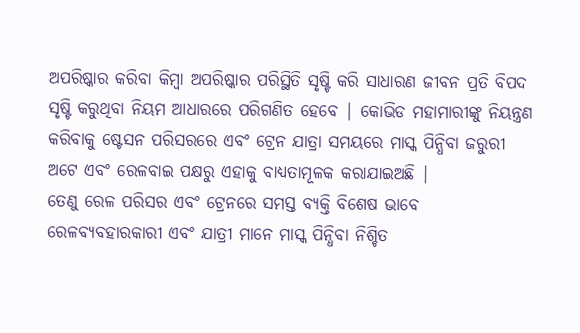ଅପରିଷ୍କାର କରିବା କିମ୍ବା ଅପରିଷ୍କାର ପରିସ୍ଥିତି ସୃଷ୍ଟି କରି ସାଧାରଣ ଜୀବନ ପ୍ରତି ବିପଦ ସୃଷ୍ଟି କରୁଥିବା ନିୟମ ଆଧାରରେ ପରିଗଣିତ ହେବେ | କୋଭିଡ ମହାମାରୀଙ୍କୁ ନିୟନ୍ତ୍ରଣ କରିବାକୁ ଷ୍ଟେସନ ପରିସରରେ ଏବଂ ଟ୍ରେନ ଯାତ୍ରା ସମୟରେ ମାସ୍କ ପିନ୍ଧିବା ଜରୁରୀ ଅଟେ ଏବଂ ରେଳବାଇ ପକ୍ଷରୁ ଏହାକୁ ବାଧ୍ୟତାମୂଳକ କରାଯାଇଅଛି |
ତେଣୁ ରେଳ ପରିସର ଏବଂ ଟ୍ରେନରେ ସମସ୍ତ ବ୍ୟକ୍ତି ବିଶେଷ ଭାବେ ରେଳବ୍ୟବହାରକାରୀ ଏବଂ ଯାତ୍ରୀ ମାନେ ମାସ୍କ ପିନ୍ଧିବା ନିଶ୍ଚିତ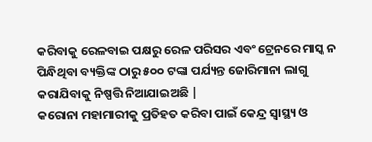କରିବାକୁ ରେଳବାଇ ପକ୍ଷରୁ ରେଳ ପରିସର ଏବଂ ଟ୍ରେନରେ ମାସ୍କ ନ ପିନ୍ଧିଥିବା ବ୍ୟକ୍ତିଙ୍କ ଠାରୁ ୫୦୦ ଟଙ୍କା ପର୍ଯ୍ୟନ୍ତ ଜୋରିମାନା ଲାଗୁ କରାଯିବାକୁ ନିଷ୍ପତ୍ତି ନିଆଯାଇଅଛି |
କରୋନା ମହାମାରୀକୁ ପ୍ରତିହତ କରିବା ପାଇଁ କେନ୍ଦ୍ର ସ୍ୱାସ୍ଥ୍ୟ ଓ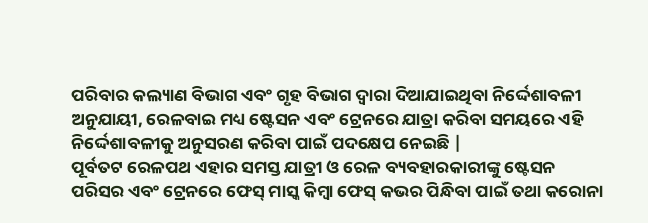ପରିବାର କଲ୍ୟାଣ ବିଭାଗ ଏବଂ ଗୃହ ବିଭାଗ ଦ୍ୱାରା ଦିଆଯାଇଥିବା ନିର୍ଦ୍ଦେଶାବଳୀ ଅନୁଯାୟୀ, ରେଳବାଇ ମଧ୍ୟ ଷ୍ଟେସନ ଏବଂ ଟ୍ରେନରେ ଯାତ୍ରା କରିବା ସମୟରେ ଏହି ନିର୍ଦ୍ଦେଶାବଳୀକୁ ଅନୁସରଣ କରିବା ପାଇଁ ପଦକ୍ଷେପ ନେଇଛି |
ପୂର୍ବତଟ ରେଳପଥ ଏହାର ସମସ୍ତ ଯାତ୍ରୀ ଓ ରେଳ ବ୍ୟବହାରକାରୀଙ୍କୁ ଷ୍ଟେସନ ପରିସର ଏବଂ ଟ୍ରେନରେ ଫେସ୍ ମାସ୍କ କିମ୍ବା ଫେସ୍ କଭର ପିନ୍ଧିବା ପାଇଁ ତଥା କରୋନା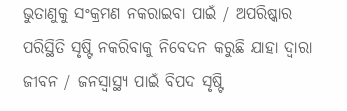ଭୁତାଣୁକୁ ସଂକ୍ରମଣ ନକରାଇବା ପାଇଁ / ଅପରିଷ୍କାର ପରିସ୍ଥିତି ସୃଷ୍ଟି ନକରିବାକୁ ନିବେଦନ କରୁଛି ଯାହା ଦ୍ୱାରା ଜୀବନ / ଜନସ୍ୱାସ୍ଥ୍ୟ ପାଇଁ ବିପଦ ସୃଷ୍ଟି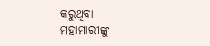କରୁଥିବା ମହାମାରୀଙ୍କୁ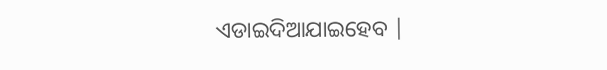ଏଡାଇଦିଆଯାଇହେବ |